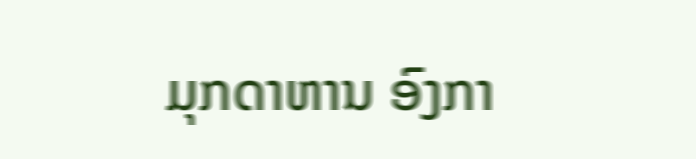ມຸກດາຫານ ອົງກາ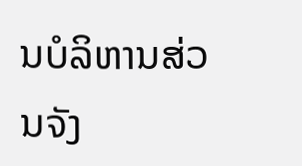ນບໍລິຫານສ່ວນຈັງ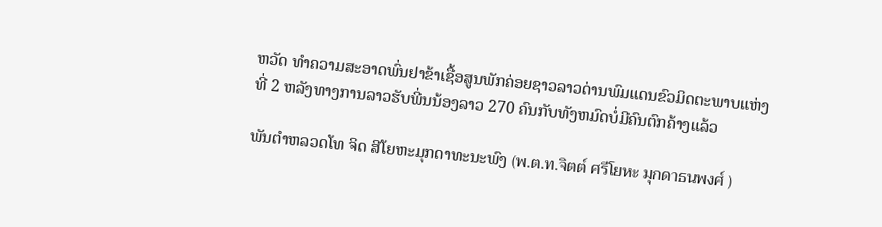ຫວັດ ທຳຄວາມສະອາດພົ່ນຢາຂ້າເຊື້ອສູນພັກຄ່ອຍຊາວລາວດ່ານພົມແດນຂົວມິດຕະພາບແຫ່ງທີ່ 2 ຫລັງທາງການລາວຮັບພີ່ນນ້ອງລາວ 270 ຄົນກັບທັງຫມົດບໍ່ມີຄົນຕົກຄ້າງແລ້ວ

ພັນຕຳຫລວດໂທ ຈິດ ສີໂຍຫະມຸກດາທະນະພົງ (พ.ต.ท.จิตต์ ศรีโยหะ มุกดาธนพงศ์ )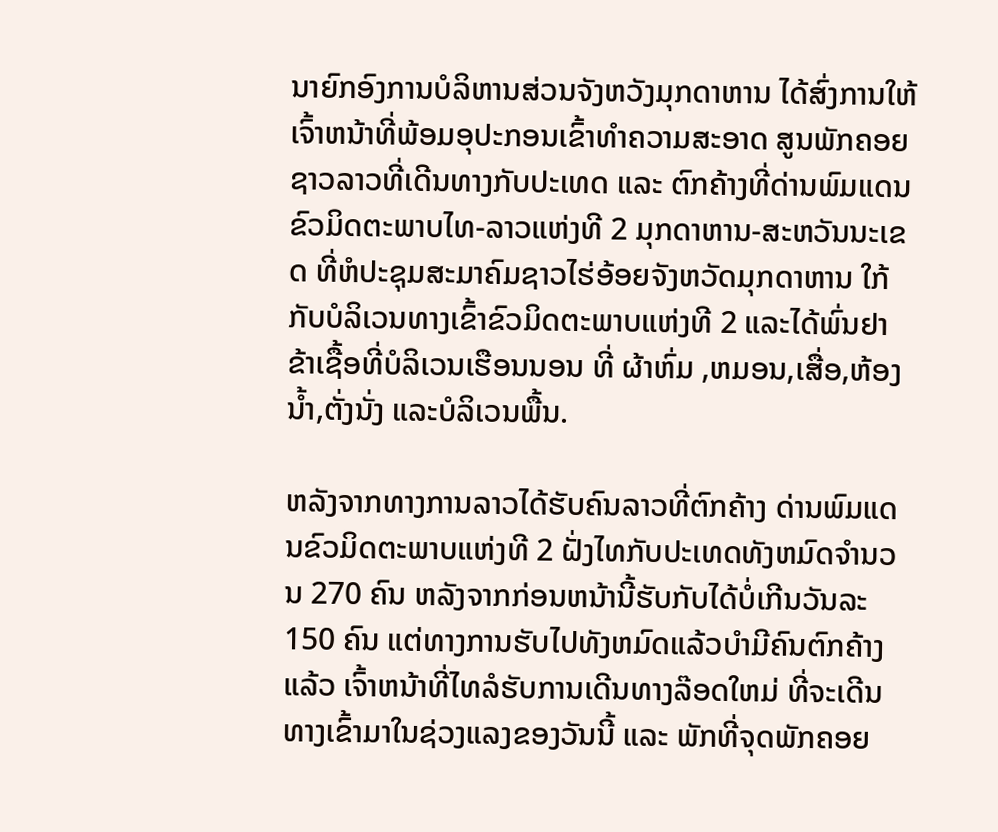ນາຍົກອົງການບໍລິຫານສ່ວນຈັງຫວັງມຸກດາຫານ ໄດ້ສົ່ງການໃຫ້ເຈົ້າຫນ້າທີ່ພ້ອມອຸປະກອນເຂົ້າທຳຄວາມສະອາດ ສູນພັກຄອຍຊາວລາວທີ່ເດີນທາງກັບປະເທດ ແລະ ຕົກຄ້າງທີ່ດ່ານພົມແດນຂົວມິດຕະພາບໄທ-ລາວແຫ່ງທີ 2 ມຸກດາຫານ-ສະຫວັນນະເຂດ ທີ່ຫໍປະຊຸມສະມາຄົມຊາວໄຮ່ອ້ອຍຈັງຫວັດມຸກດາຫານ ໃກ້ກັບບໍລິເວນທາງເຂົ້າຂົວມິດຕະພາບແຫ່ງທີ 2 ແລະໄດ້ພົ່ນຢາຂ້າເຊື້ອທີ່ບໍລິເວນເຮືອນນອນ ທີ່ ຜ້າຫົ່ມ ,ຫມອນ,ເສື່ອ,ຫ້ອງນ້ຳ,ຕັ່ງນັ່ງ ແລະບໍລິເວນພື້ນ.

ຫລັງຈາກທາງການລາວໄດ້ຮັບຄົນລາວທີ່ຕົກຄ້າງ ດ່ານພົມແດນຂົວມິດຕະພາບແຫ່ງທີ 2 ຝັ່ງໄທກັບປະເທດທັງຫມົດຈຳນວນ 270 ຄົນ ຫລັງຈາກກ່ອນຫນ້ານີ້ຮັບກັບໄດ້ບໍ່ເກີນວັນລະ150 ຄົນ ແຕ່ທາງການຮັບໄປທັງຫມົດແລ້ວບໍາມີຄົນຕົກຄ້າງແລ້ວ ເຈົ້າຫນ້າທີ່ໄທລໍຮັບການເດີນທາງລ໊ອດໃຫມ່ ທີ່ຈະເດີນທາງເຂົ້າມາໃນຊ່ວງແລງຂອງວັນນີ້ ແລະ ພັກທີ່ຈຸດພັກຄອຍ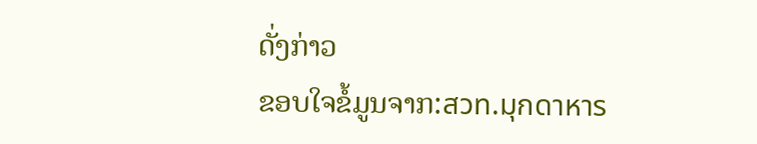ດັ່ງກ່າວ
ຂອບໃຈຂໍ້ມູນຈາກ:สวท.มุกดาหาร